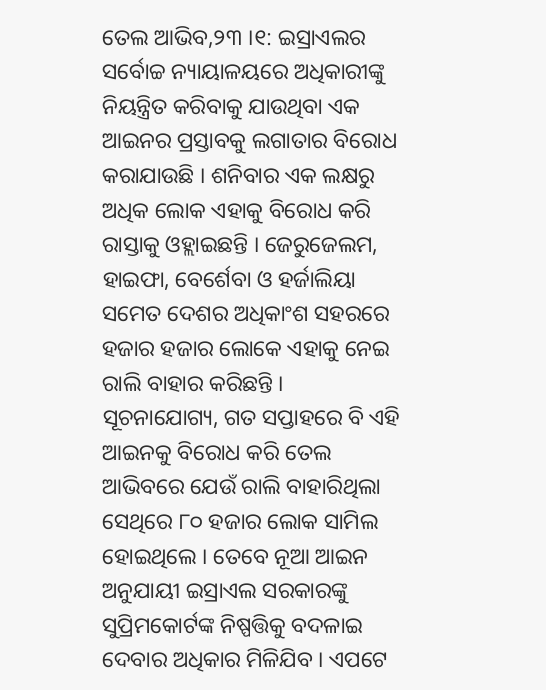ତେଲ ଆଭିବ,୨୩ ।୧: ଇସ୍ରାଏଲର ସର୍ବୋଚ୍ଚ ନ୍ୟାୟାଳୟରେ ଅଧିକାରୀଙ୍କୁ ନିୟନ୍ତ୍ରିତ କରିବାକୁ ଯାଉଥିବା ଏକ ଆଇନର ପ୍ରସ୍ତାବକୁ ଲଗାତାର ବିରୋଧ କରାଯାଉଛି । ଶନିବାର ଏକ ଲକ୍ଷରୁ ଅଧିକ ଲୋକ ଏହାକୁ ବିରୋଧ କରି ରାସ୍ତାକୁ ଓହ୍ଲାଇଛନ୍ତି । ଜେରୁଜେଲମ, ହାଇଫା, ବେର୍ଶେବା ଓ ହର୍ଜାଲିୟା ସମେତ ଦେଶର ଅଧିକାଂଶ ସହରରେ ହଜାର ହଜାର ଲୋକେ ଏହାକୁ ନେଇ ରାଲି ବାହାର କରିଛନ୍ତି ।
ସୂଚନାଯୋଗ୍ୟ, ଗତ ସପ୍ତାହରେ ବି ଏହି ଆଇନକୁ ବିରୋଧ କରି ତେଲ ଆଭିବରେ ଯେଉଁ ରାଲି ବାହାରିଥିଲା ସେଥିରେ ୮୦ ହଜାର ଲୋକ ସାମିଲ ହୋଇଥିଲେ । ତେବେ ନୂଆ ଆଇନ ଅନୁଯାୟୀ ଇସ୍ରାଏଲ ସରକାରଙ୍କୁ ସୁପ୍ରିମକୋର୍ଟଙ୍କ ନିଷ୍ପତ୍ତିକୁ ବଦଳାଇ ଦେବାର ଅଧିକାର ମିଳିଯିବ । ଏପଟେ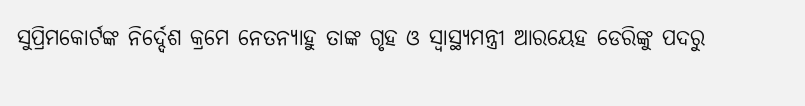ସୁପ୍ରିମକୋର୍ଟଙ୍କ ନିର୍ଦ୍ଦେଶ କ୍ରମେ ନେତନ୍ୟାହୁ ତାଙ୍କ ଗୃହ ଓ ସ୍ୱାସ୍ଥ୍ୟମନ୍ତ୍ରୀ ଆରୟେହ ଡେରିଙ୍କୁ ପଦରୁ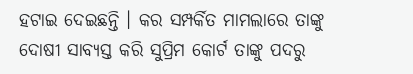ହଟାଇ ଦେଇଛନ୍ତି । କର ସମ୍ପର୍କିତ ମାମଲାରେ ତାଙ୍କୁ ଦୋଷୀ ସାବ୍ୟସ୍ତ କରି ସୁପ୍ରିମ କୋର୍ଟ ତାଙ୍କୁ ପଦରୁ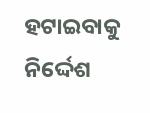ହଟାଇବାକୁ ନିର୍ଦ୍ଦେଶ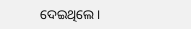ଦେଇଥିଲେ ।